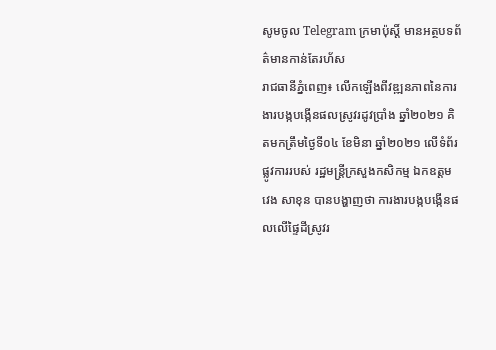សូមចូល Telegram ក្រមាប៉ុស្ដិ៍ មានអត្ថបទព័ត៌មានកាន់តែរហ័ស
រាជធានីភ្នំពេញ៖ លើកឡើងពីវឌ្ឍនភាពនៃការងារបង្កបង្កើនផលស្រូវរដូវប្រាំង ឆ្នាំ២០២១ គិតមកត្រឹមថ្ងៃទី០៤ ខែមិនា ឆ្នាំ២០២១ លើទំព័រផ្លូវការរបស់ រដ្ឋមន្រ្តីក្រសួងកសិកម្ម ឯកឧត្តម វេង សាខុន បានបង្ហាញថា ការងារបង្កបង្កើនផលលើផ្ទៃដីស្រូវរ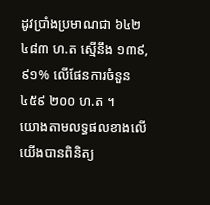ដូវប្រាំងប្រមាណជា ៦៤២ ៤៨៣ ហ.ត ស្មើនឹង ១៣៩,៩១% លើផែនការចំនួន ៤៥៩ ២០០ ហ.ត ។
យោងតាមលទ្ធផលខាងលើ យើងបានពិនិត្យ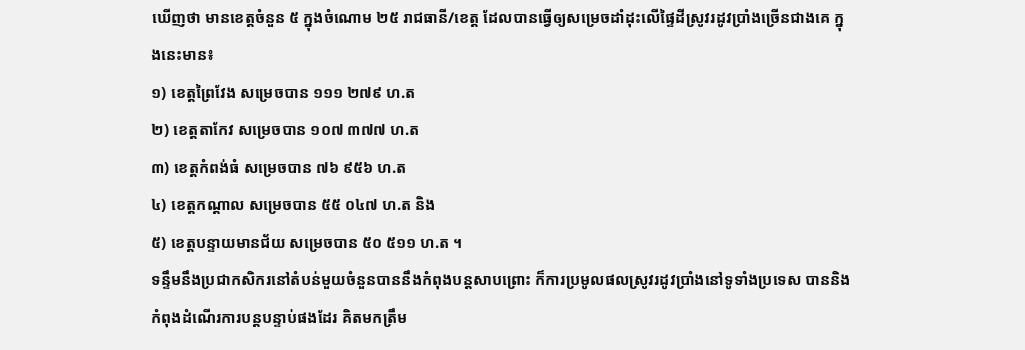ឃើញថា មានខេត្តចំនួន ៥ ក្នុងចំណោម ២៥ រាជធានី/ខេត្ត ដែលបានធ្វើឲ្យសម្រេចដាំដុះលើផ្ទៃដីស្រូវរដូវប្រាំងច្រើនជាងគេ ក្នុងនេះមាន៖
១) ខេត្តព្រៃវែង សម្រេចបាន ១១១ ២៧៩ ហ.ត
២) ខេត្តតាកែវ សម្រេចបាន ១០៧ ៣៧៧ ហ.ត
៣) ខេត្តកំពង់ធំ សម្រេចបាន ៧៦ ៩៥៦ ហ.ត
៤) ខេត្តកណ្តាល សម្រេចបាន ៥៥ ០៤៧ ហ.ត និង
៥) ខេត្តបន្ទាយមានជ័យ សម្រេចបាន ៥០ ៥១១ ហ.ត ។
ទន្ទឹមនឹងប្រជាកសិករនៅតំបន់មួយចំនួនបាននឹងកំពុងបន្តសាបព្រោះ ក៏ការប្រមូលផលស្រូវរដូវប្រាំងនៅទូទាំងប្រទេស បាននិងកំពុងដំណើរការបន្តបន្ទាប់ផងដែរ គិតមកត្រឹម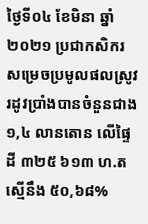ថ្ងៃទី០៤ ខែមិនា ឆ្នាំ២០២១ ប្រជាកសិករសម្រេចប្រមូលផលស្រូវរដូវប្រាំងបានចំនួនជាង ១,៤ លានតោន លើផ្ទៃដី ៣២៥ ៦១៣ ហ.ត ស្មើនឹង ៥០,៦៨%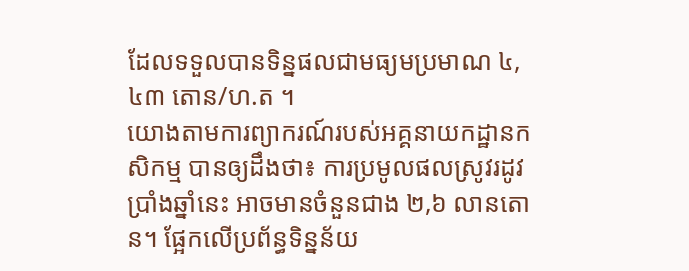ដែលទទួលបានទិន្នផលជាមធ្យមប្រមាណ ៤,៤៣ តោន/ហ.ត ។
យោងតាមការព្យាករណ៍របស់អគ្គនាយកដ្ឋានកសិកម្ម បានឲ្យដឹងថា៖ ការប្រមូលផលស្រូវរដូវប្រាំងឆ្នាំនេះ អាចមានចំនួនជាង ២,៦ លានតោន។ ផ្អែកលើប្រព័ន្ធទិន្នន័យ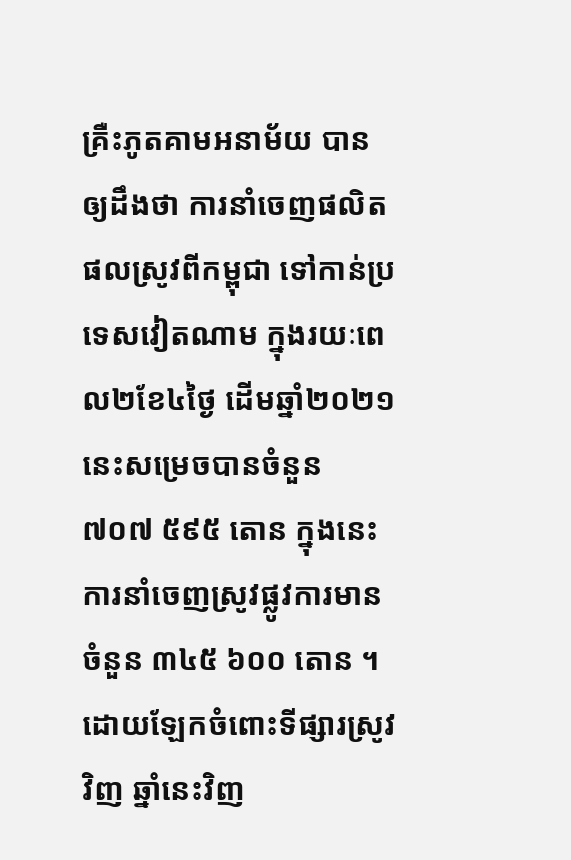គ្រឺះភូតគាមអនាម័យ បានឲ្យដឹងថា ការនាំចេញផលិតផលស្រូវពីកម្ពុជា ទៅកាន់ប្រទេសវៀតណាម ក្នុងរយៈពេល២ខែ៤ថ្ងៃ ដើមឆ្នាំ២០២១ នេះសម្រេចបានចំនួន ៧០៧ ៥៩៥ តោន ក្នុងនេះការនាំចេញស្រូវផ្លូវការមានចំនួន ៣៤៥ ៦០០ តោន ។
ដោយឡែកចំពោះទីផ្សារស្រូវវិញ ឆ្នាំនេះវិញ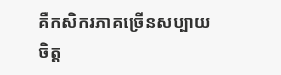គឺកសិករភាគច្រើនសប្បាយចិត្ត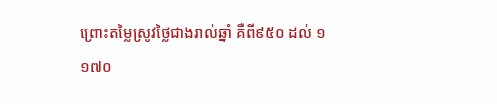ព្រោះតម្លៃស្រូវថ្លៃជាងរាល់ឆ្នាំ គឺពី៩៥០ ដល់ ១ ១៧០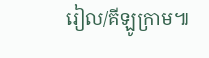រៀល/គីឡូក្រាម៕